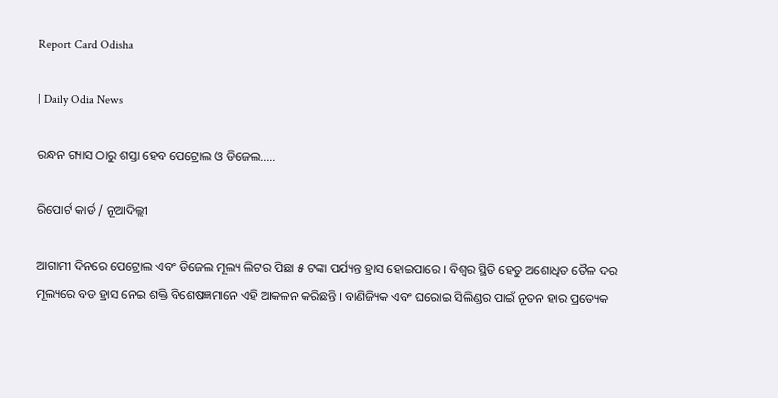Report Card Odisha

| Daily Odia News

ରନ୍ଧନ ଗ୍ୟାସ ଠାରୁ ଶସ୍ତା ହେବ ପେଟ୍ରୋଲ ଓ ଡିଜେଲ…..

ରିପୋର୍ଟ କାର୍ଡ / ନୂଆଦିଲ୍ଲୀ

ଆଗାମୀ ଦିନରେ ପେଟ୍ରୋଲ ଏବଂ ଡିଜେଲ ମୂଲ୍ୟ ଲିଟର ପିଛା ୫ ଟଙ୍କା ପର୍ଯ୍ୟନ୍ତ ହ୍ରାସ ହୋଇପାରେ । ବିଶ୍ୱର ସ୍ଥିତି ହେତୁ ଅଶୋଧିତ ତୈଳ ଦର ମୂଲ୍ୟରେ ବଡ ହ୍ରାସ ନେଇ ଶକ୍ତି ବିଶେଷଜ୍ଞମାନେ ଏହି ଆକଳନ କରିଛନ୍ତି । ବାଣିଜ୍ୟିକ ଏବଂ ଘରୋଇ ସିଲିଣ୍ଡର ପାଇଁ ନୂତନ ହାର ପ୍ରତ୍ୟେକ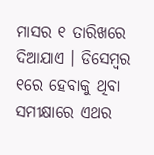ମାସର ୧ ତାରିଖରେ ଦିଆଯାଏ । ଡିସେମ୍ବର ୧ରେ ହେବାକୁ ଥିବା ସମୀକ୍ଷାରେ ଏଥର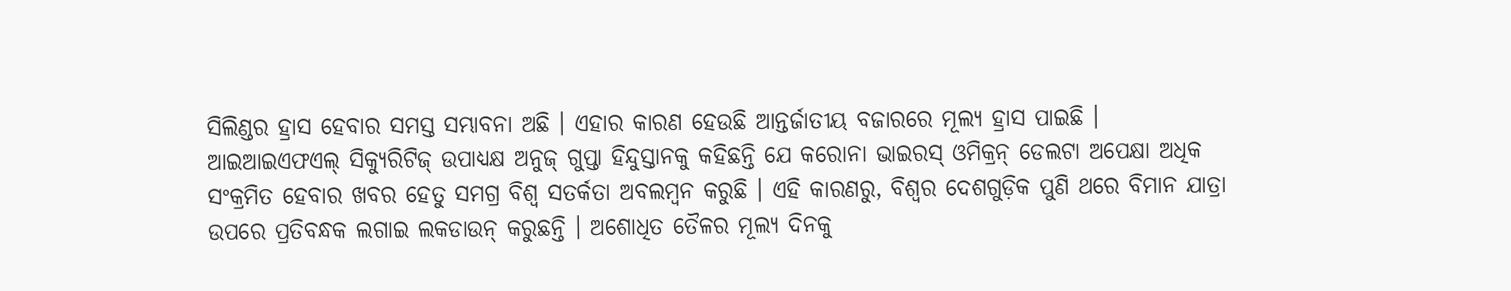ସିଲିଣ୍ଡର ହ୍ରାସ ହେବାର ସମସ୍ତ ସମ୍ଭାବନା ଅଛି । ଏହାର କାରଣ ହେଉଛି ଆନ୍ତର୍ଜାତୀୟ ବଜାରରେ ମୂଲ୍ୟ ହ୍ରାସ ପାଇଛି । ଆଇଆଇଏଫଏଲ୍ ସିକ୍ୟୁରିଟିଜ୍ ଉପାଧ୍ୟକ୍ଷ ଅନୁଜ୍ ଗୁପ୍ତା ହିନ୍ଦୁସ୍ତାନକୁ କହିଛନ୍ତି ଯେ କରୋନା ଭାଇରସ୍ ଓମିକ୍ରନ୍ ଡେଲଟା ଅପେକ୍ଷା ଅଧିକ ସଂକ୍ରମିତ ହେବାର ଖବର ହେତୁ ସମଗ୍ର ବିଶ୍ୱ ସତର୍କତା ଅବଲମ୍ବନ କରୁଛି । ଏହି କାରଣରୁ, ବିଶ୍ୱର ଦେଶଗୁଡ଼ିକ ପୁଣି ଥରେ ବିମାନ ଯାତ୍ରା ଉପରେ ପ୍ରତିବନ୍ଧକ ଲଗାଇ ଲକଡାଉନ୍ କରୁଛନ୍ତି । ଅଶୋଧିତ ତୈଳର ମୂଲ୍ୟ ଦିନକୁ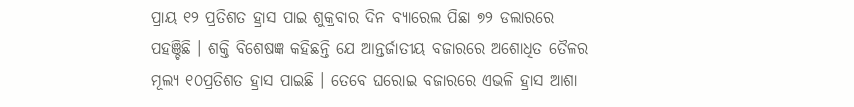ପ୍ରାୟ ୧୨ ପ୍ରତିଶତ ହ୍ରାସ ପାଇ ଶୁକ୍ରବାର ଦିନ ବ୍ୟାରେଲ ପିଛା ୭୨ ଡଲାରରେ ପହଞ୍ଚିଛି । ଶକ୍ତି ବିଶେଷଜ୍ଞ କହିଛନ୍ତି ଯେ ଆନ୍ତର୍ଜାତୀୟ ବଜାରରେ ଅଶୋଧିତ ତୈଳର ମୂଲ୍ୟ ୧୦ପ୍ରତିଶତ ହ୍ରାସ ପାଇଛି । ତେବେ ଘରୋଇ ବଜାରରେ ଏଭଳି ହ୍ରାସ ଆଶା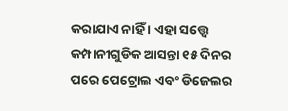କରାଯାଏ ନାହିଁ । ଏହା ସତ୍ତ୍ୱେ କମ୍ପାନୀଗୁଡିକ ଆସନ୍ତା ୧୫ ଦିନର ପରେ ପେଟ୍ରୋଲ ଏବଂ ଡିଜେଲର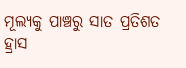ମୂଲ୍ୟକୁ ପାଞ୍ଚରୁ ସାତ ପ୍ରତିଶତ ହ୍ରାସ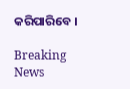କରିପାରିବେ ।

Breaking News